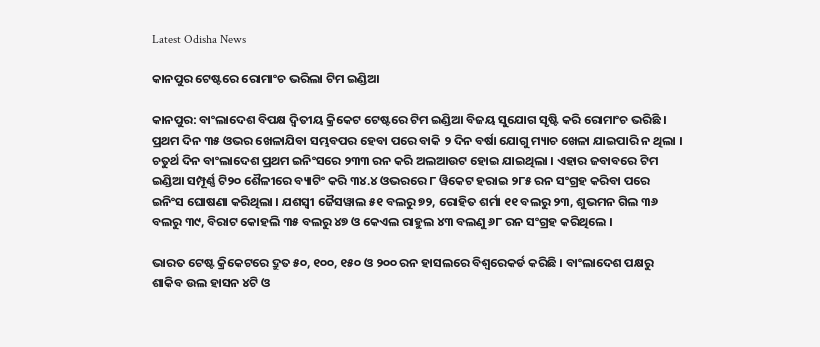Latest Odisha News

କାନପୁର ଟେଷ୍ଟରେ ରୋମାଂଚ ଭରିଲା ଟିମ ଇଣ୍ଡିଆ

କାନପୁର: ବାଂଲାଦେଶ ବିପକ୍ଷ ଦ୍ୱିତୀୟ କ୍ରିକେଟ ଟେଷ୍ଟରେ ଟିମ ଇଣ୍ଡିଆ ବିଜୟ ସୁଯୋଗ ସୃଷ୍ଟି କରି ରୋମାଂଚ ଭରିଛି । ପ୍ରଥମ ଦିନ ୩୫ ଓଭର ଖେଳାଯିବା ସମ୍ଭବପର ହେବା ପରେ ବାକି ୨ ଦିନ ବର୍ଷା ଯୋଗୁ ମ୍ୟାଚ ଖେଳା ଯାଇପାରି ନ ଥିଲା । ଚତୁର୍ଥ ଦିନ ବାଂଲାଦେଶ ପ୍ରଥମ ଇନିଂସରେ ୨୩୩ ରନ କରି ଅଲଆଉଟ ହୋଇ ଯାଇଥିଲା । ଏହାର ଜବାବରେ ଟିମ ଇଣ୍ଡିଆ ସମ୍ପୂର୍ଣ୍ଣ ଟି୨୦ ଶୈଳୀରେ ବ୍ୟାଟିଂ କରି ୩୪.୪ ଓଭରରେ ୮ ୱିକେଟ ହରାଇ ୨୮୫ ରନ ସଂଗ୍ରହ କରିବା ପରେ ଇନିଂସ ଘୋଷଣା କରିଥିଲା । ଯଶସ୍ୱୀ ଜୈସୱାଲ ୫୧ ବଲରୁ ୭୨, ରୋହିତ ଶର୍ମା ୧୧ ବଲରୁ ୨୩, ଶୁଭମନ ଗିଲ ୩୬ ବଲରୁ ୩୯, ବିରାଟ କୋହଲି ୩୫ ବଲରୁ ୪୭ ଓ କେଏଲ ରାହୁଲ ୪୩ ବଲଣୁ ୬୮ ରନ ସଂଗ୍ରହ କରିଥିଲେ ।

ଭାରତ ଟେଷ୍ଟ କ୍ରିକେଟରେ ଦ୍ରୁତ ୫୦, ୧୦୦, ୧୫୦ ଓ ୨୦୦ ରନ ହାସଲରେ ବିଶ୍ୱରେକର୍ଡ କରିଛି । ବାଂଲାଦେଶ ପକ୍ଷରୁ ଶାକିବ ଉଲ ହାସନ ୪ଟି ଓ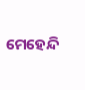ମେହେନ୍ଦି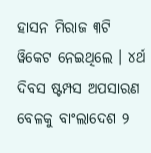ହାସନ ମିରାଜ ୩ଟି ୱିକେଟ ନେଇଥିଲେ । ୪ର୍ଥ ଦିବସ ଷ୍ଟମ୍ପସ ଅପସାରଣ ବେଳକୁ ବାଂଲାଦେଶ ୨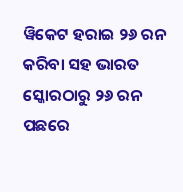ୱିକେଟ ହରାଇ ୨୬ ରନ କରିବା ସହ ଭାରତ ସ୍କୋରଠାରୁ ୨୬ ରନ ପଛରେ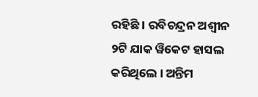ରହିଛି । ରବିଚନ୍ଦ୍ରନ ଅଶ୍ୱୀନ ୨ଟି ଯାକ ୱିକେଟ ହାସଲ କରିଥିଲେ । ଅନ୍ତିମ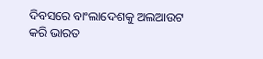ଦିବସରେ ବାଂଲାଦେଶକୁ ଅଲଆଉଟ କରି ଭାରତ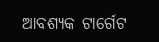ଆବଶ୍ୟକ ଟାର୍ଗେଟ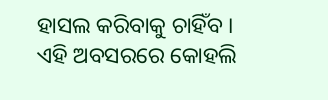ହାସଲ କରିବାକୁ ଚାହିଁବ । ଏହି ଅବସରରେ କୋହଲି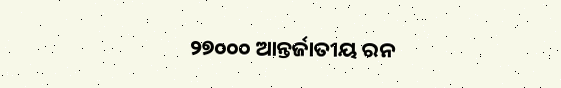୨୭୦୦୦ ଆନ୍ତର୍ଜାତୀୟ ରନ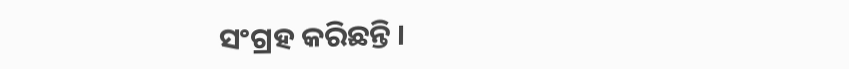ସଂଗ୍ରହ କରିଛନ୍ତି ।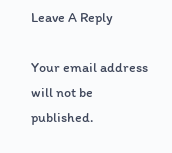Leave A Reply

Your email address will not be published.